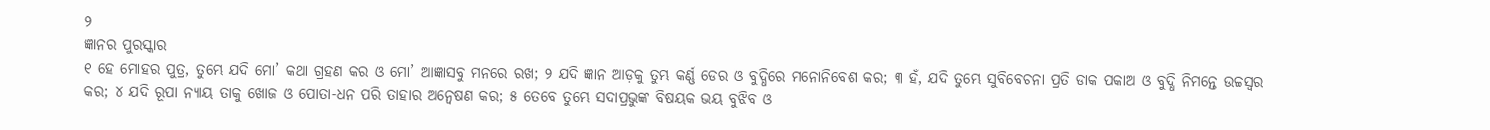୨
ଜ୍ଞାନର ପୁରସ୍କାର
୧ ହେ ମୋହର ପୁତ୍ର, ତୁମ୍ଭେ ଯଦି ମୋ’ କଥା ଗ୍ରହଣ କର ଓ ମୋ’ ଆଜ୍ଞାସବୁ ମନରେ ରଖ; ୨ ଯଦି ଜ୍ଞାନ ଆଡ଼କୁ ତୁମ୍ଭ କର୍ଣ୍ଣ ଡେର ଓ ବୁଦ୍ଧିରେ ମନୋନିବେଶ କର; ୩ ହଁ, ଯଦି ତୁମ୍ଭେ ସୁବିବେଚନା ପ୍ରତି ଡାକ ପକାଅ ଓ ବୁଦ୍ଧି ନିମନ୍ତେ ଉଚ୍ଚସ୍ୱର କର; ୪ ଯଦି ରୂପା ନ୍ୟାୟ ତାକୁ ଖୋଜ ଓ ପୋତା-ଧନ ପରି ତାହାର ଅନ୍ୱେଷଣ କର; ୫ ତେବେ ତୁମ୍ଭେ ସଦାପ୍ରଭୁଙ୍କ ବିଷୟକ ଭୟ ବୁଝିବ ଓ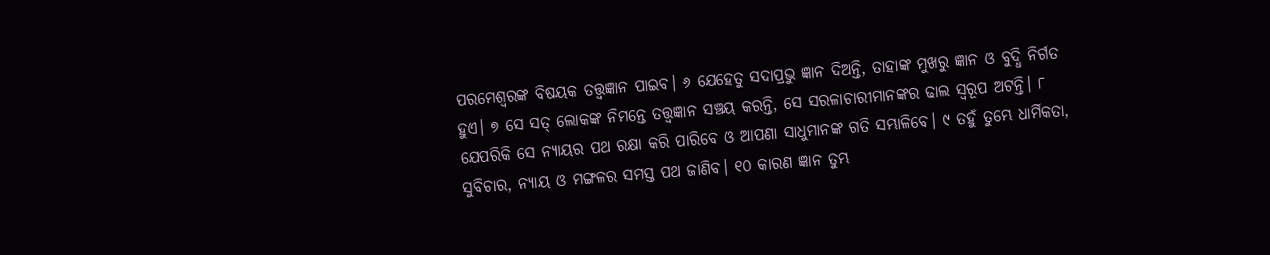ପରମେଶ୍ୱରଙ୍କ ବିଷୟକ ତତ୍ତ୍ୱଜ୍ଞାନ ପାଇବ। ୬ ଯେହେତୁ ସଦାପ୍ରଭୁ ଜ୍ଞାନ ଦିଅନ୍ତି, ତାହାଙ୍କ ମୁଖରୁ ଜ୍ଞାନ ଓ ବୁଦ୍ଧି ନିର୍ଗତ ହୁଏ। ୭ ସେ ସତ୍ ଲୋକଙ୍କ ନିମନ୍ତେ ତତ୍ତ୍ୱଜ୍ଞାନ ସଞ୍ଚୟ କରନ୍ତି, ସେ ସରଳାଚାରୀମାନଙ୍କର ଢାଲ ସ୍ୱରୂପ ଅଟନ୍ତି। ୮ ଯେପରିକି ସେ ନ୍ୟାୟର ପଥ ରକ୍ଷା କରି ପାରିବେ ଓ ଆପଣା ସାଧୁମାନଙ୍କ ଗତି ସମ୍ଭାଳିବେ। ୯ ତହୁଁ ତୁମ୍ଭେ ଧାର୍ମିକତା, ସୁବିଚାର, ନ୍ୟାୟ ଓ ମଙ୍ଗଳର ସମସ୍ତ ପଥ ଜାଣିବ। ୧୦ କାରଣ ଜ୍ଞାନ ତୁମ୍ଭ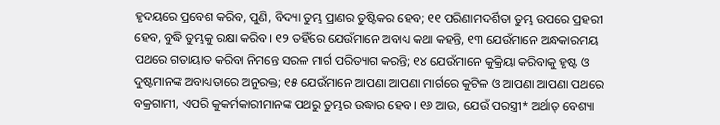ହୃଦୟରେ ପ୍ରବେଶ କରିବ, ପୁଣି, ବିଦ୍ୟା ତୁମ୍ଭ ପ୍ରାଣର ତୁଷ୍ଟିକର ହେବ; ୧୧ ପରିଣାମଦର୍ଶିତା ତୁମ୍ଭ ଉପରେ ପ୍ରହରୀ ହେବ, ବୁଦ୍ଧି ତୁମ୍ଭକୁ ରକ୍ଷା କରିବ। ୧୨ ତହିଁରେ ଯେଉଁମାନେ ଅବାଧ୍ୟ କଥା କହନ୍ତି, ୧୩ ଯେଉଁମାନେ ଅନ୍ଧକାରମୟ ପଥରେ ଗତାୟାତ କରିବା ନିମନ୍ତେ ସରଳ ମାର୍ଗ ପରିତ୍ୟାଗ କରନ୍ତି; ୧୪ ଯେଉଁମାନେ କୁକ୍ରିୟା କରିବାକୁ ହୃଷ୍ଟ ଓ ଦୁଷ୍ଟମାନଙ୍କ ଅବାଧ୍ୟତାରେ ଅନୁରକ୍ତ; ୧୫ ଯେଉଁମାନେ ଆପଣା ଆପଣା ମାର୍ଗରେ କୁଟିଳ ଓ ଆପଣା ଆପଣା ପଥରେ ବକ୍ରଗାମୀ, ଏପରି କୁକର୍ମକାରୀମାନଙ୍କ ପଥରୁ ତୁମ୍ଭର ଉଦ୍ଧାର ହେବ। ୧୬ ଆଉ, ଯେଉଁ ପରସ୍ତ୍ରୀ* ଅର୍ଥାତ୍ ବେଶ୍ୟା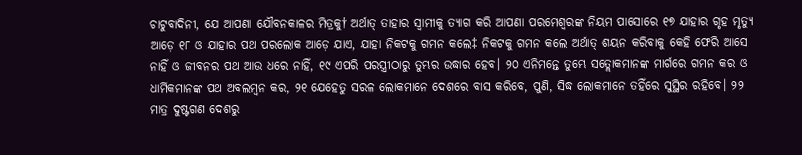ଚାଟୁବାଦିନୀ, ଯେ ଆପଣା ଯୌବନକାଳର ମିତ୍ରକୁ† ଅର୍ଥାତ୍ ତାହାର ସ୍ବାମୀକୁ ତ୍ୟାଗ କରି ଆପଣା ପରମେଶ୍ୱରଙ୍କ ନିୟମ ପାସୋରେ ୧୭ ଯାହାର ଗୃହ ମୃତ୍ୟୁ ଆଡ଼େ ୧୮ ଓ ଯାହାର ପଥ ପରଲୋକ ଆଡ଼େ ଯାଏ, ଯାହା ନିକଟକୁ ଗମନ କଲେ‡ ନିକଟକୁ ଗମନ କଲେ ଅର୍ଥାତ୍ ଶୟନ କରିବାକୁ କେହି ଫେରି ଆସେ ନାହିଁ ଓ ଜୀବନର ପଥ ଆଉ ଧରେ ନାହିଁ, ୧୯ ଏପରି ପରସ୍ତ୍ରୀଠାରୁ ତୁମ୍ଭର ଉଦ୍ଧାର ହେବ। ୨୦ ଏନିମନ୍ତେ ତୁମ୍ଭେ ସତ୍ଲୋକମାନଙ୍କ ମାର୍ଗରେ ଗମନ କର ଓ ଧାର୍ମିକମାନଙ୍କ ପଥ ଅବଲମ୍ବନ କର, ୨୧ ଯେହେତୁ ସରଳ ଲୋକମାନେ ଦେଶରେ ବାସ କରିବେ, ପୁଣି, ସିଦ୍ଧ ଲୋକମାନେ ତହିଁରେ ସୁସ୍ଥିର ରହିବେ। ୨୨ ମାତ୍ର ଦୁଷ୍ଟଗଣ ଦେଶରୁ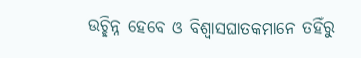ଉଚ୍ଛିନ୍ନ ହେବେ ଓ ବିଶ୍ୱାସଘାତକମାନେ ତହିଁରୁ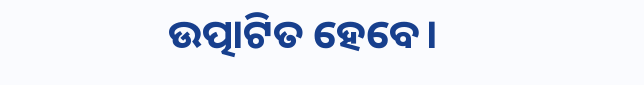ଉତ୍ପାଟିତ ହେବେ।